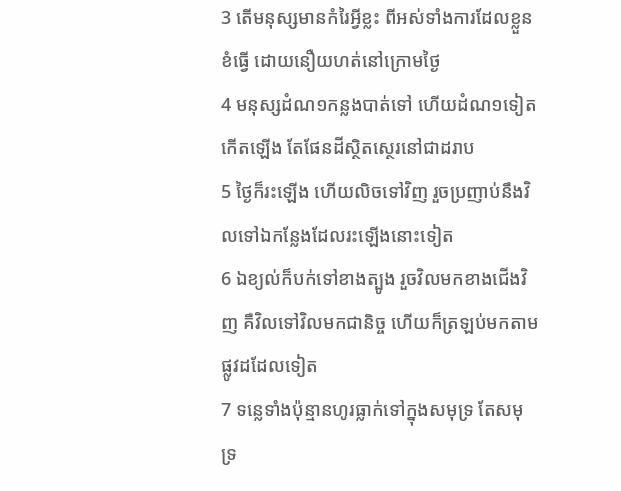3 តើមនុស្សមានកំរៃអ្វីខ្លះ ពីអស់ទាំងការដែលខ្លួនខំធ្វើ ដោយនឿយហត់នៅក្រោមថ្ងៃ
4 មនុស្សដំណ១កន្លងបាត់ទៅ ហើយដំណ១ទៀតកើតឡើង តែផែនដីស្ថិតស្ថេរនៅជាដរាប
5 ថ្ងៃក៏រះឡើង ហើយលិចទៅវិញ រួចប្រញាប់នឹងវិលទៅឯកន្លែងដែលរះឡើងនោះទៀត
6 ឯខ្យល់ក៏បក់ទៅខាងត្បូង រួចវិលមកខាងជើងវិញ គឺវិលទៅវិលមកជានិច្ច ហើយក៏ត្រឡប់មកតាមផ្លូវដដែលទៀត
7 ទន្លេទាំងប៉ុន្មានហូរធ្លាក់ទៅក្នុងសមុទ្រ តែសមុទ្រ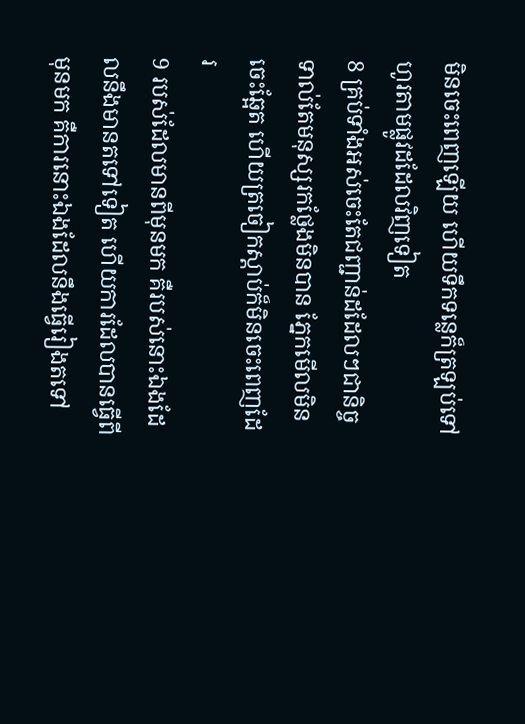មិនចេះពេញឡើយ ហើយទឹកទន្លេក៏ត្រឡប់ទៅហូរតាមផ្លូវដដែលវិញទៀត
8 គ្រប់ទាំងអស់ចេះតែជញ្ជាន់ដដែលៗជានិច្ចទាល់តែមនុស្សរកថ្លែងមិនបាន ភ្នែកមើលមិនចេះឆ្អែត ហើយត្រចៀកស្តាប់ក៏មិនចេះពេញដែរ
9 របស់ដែលមានពីមុនមក គឺរបស់នោះឯងដែលនឹងមានតទៅទៀត ហើយការដែលបានធ្វើពីមុនមក គឺការនោះឯងដែលនឹងធ្វើរៀងតទៅ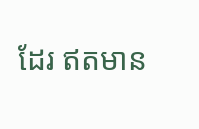ដែរ ឥតមាន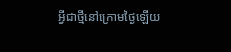អ្វីជាថ្មីនៅក្រោមថ្ងៃឡើយ